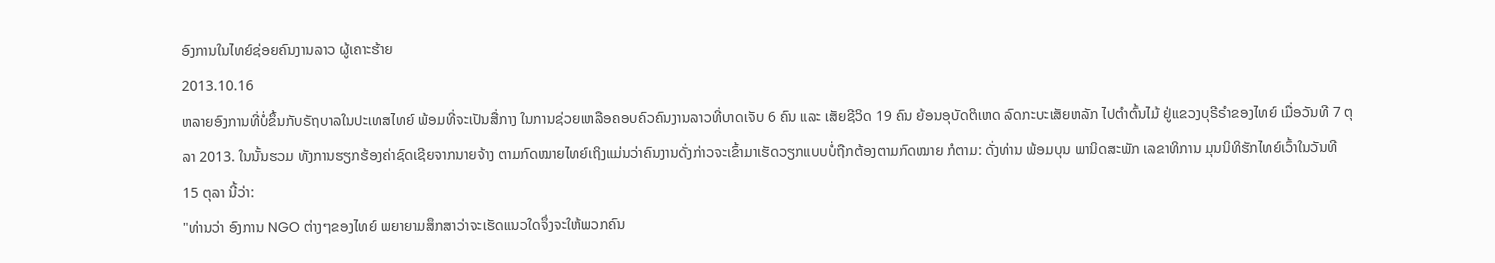ອົງການໃນໄທຍ໌ຊ່ອຍຄົນງານລາວ ຜູ້ເຄາະຮ້າຍ
2013.10.16
ຫລາຍອົງການທີ່ບໍ່ຂຶ້ນກັບຣັຖບາລໃນປະເທສໄທຍ໌ ພ້ອມທີ່ຈະເປັນສື່ກາງ ໃນການຊ່ວຍເຫລືອຄອບຄົວຄົນງານລາວທີ່ບາດເຈັບ 6 ຄົນ ແລະ ເສັຍຊີວິດ 19 ຄົນ ຍ້ອນອຸບັດຕິເຫດ ລົດກະບະເສັຍຫລັກ ໄປຕໍາຕົ້ນໄມ້ ຢູ່ແຂວງບຸຣີຣໍາຂອງໄທຍ໌ ເມື່ອວັນທີ 7 ຕຸລາ 2013. ໃນນັ້ນຮວມ ທັງການຮຽກຮ້ອງຄ່າຊົດເຊີຍຈາກນາຍຈ້າງ ຕາມກົດໝາຍໄທຍ໌ເຖິງແມ່ນວ່າຄົນງານດັ່ງກ່າວຈະເຂົ້າມາເຮັດວຽກແບບບໍ່ຖືກຕ້ອງຕາມກົດໝາຍ ກໍຕາມ: ດັ່ງທ່ານ ພ້ອມບຸນ ພານິດສະພັກ ເລຂາທິການ ມຸນນິທິຮັກໄທຍ໌ເວົ້າໃນວັນທີ 15 ຕຸລາ ນີ້ວ່າ:
"ທ່ານວ່າ ອົງການ NGO ຕ່າງໆຂອງໄທຍ໌ ພຍາຍາມສຶກສາວ່າຈະເຮັດແນວໃດຈຶ່ງຈະໃຫ້ພວກຄົນ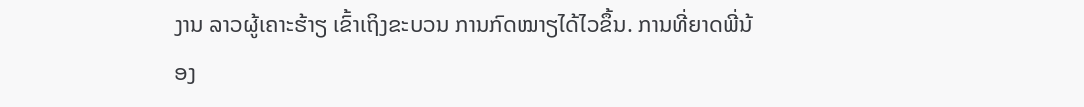ງານ ລາວຜູ້ເຄາະຮ້າຽ ເຂົ້າເຖິງຂະບວນ ການກົດໝາຽໄດ້ໄວຂຶ້ນ. ການທີ່ຍາດພີ່ນ້ອງ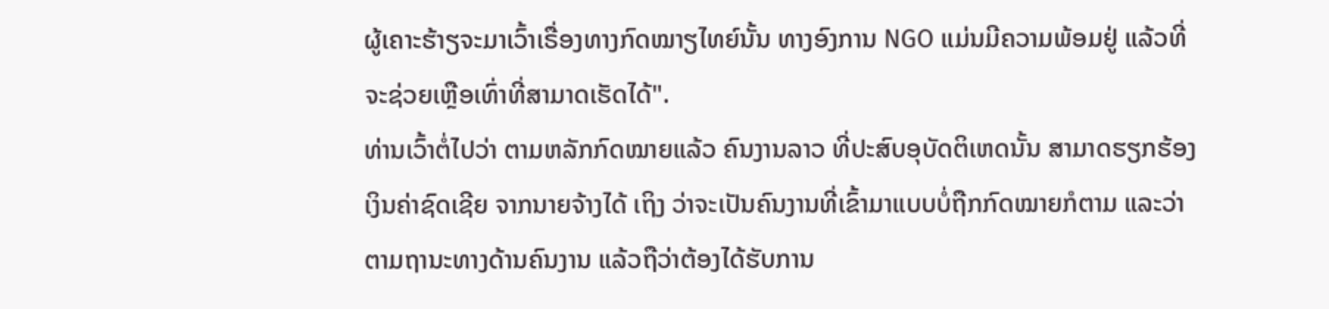ຜູ້ເຄາະຮ້າຽຈະມາເວົ້າເຣື່ອງທາງກົດໝາຽໄທຍ໌ນັ້ນ ທາງອົງການ NGO ແມ່ນມີຄວາມພ້ອມຢູ່ ແລ້ວທີ່ຈະຊ່ວຍເຫຼືອເທົ່າທີ່ສາມາດເຮັດໄດ້".
ທ່ານເວົ້າຕໍ່ໄປວ່າ ຕາມຫລັກກົດໝາຍແລ້ວ ຄົນງານລາວ ທີ່ປະສົບອຸບັດຕິເຫດນັ້ນ ສາມາດຮຽກຮ້ອງເງິນຄ່າຊົດເຊີຍ ຈາກນາຍຈ້າງໄດ້ ເຖິງ ວ່າຈະເປັນຄົນງານທີ່ເຂົ້າມາແບບບໍ່ຖືກກົດໝາຍກໍຕາມ ແລະວ່າຕາມຖານະທາງດ້ານຄົນງານ ແລ້ວຖືວ່າຕ້ອງໄດ້ຮັບການ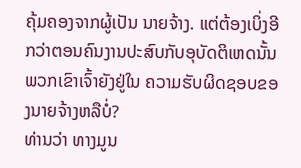ຄຸ້ມຄອງຈາກຜູ້ເປັນ ນາຍຈ້າງ. ແຕ່ຕ້ອງເບິ່ງອີກວ່າຕອນຄົນງານປະສົບກັບອຸບັດຕິເຫດນັ້ນ ພວກເຂົາເຈົ້າຍັງຢູ່ໃນ ຄວາມຮັບຜິດຊອບຂອງນາຍຈ້າງຫລືບໍ່?
ທ່ານວ່າ ທາງມູນ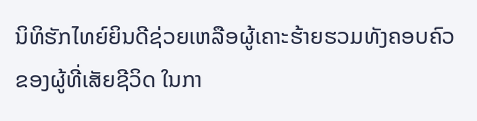ນິທິຮັກໄທຍ໌ຍິນດີຊ່ວຍເຫລືອຜູ້ເຄາະຮ້າຍຮວມທັງຄອບຄົວຂອງຜູ້ທີ່ເສັຍຊີວິດ ໃນກາ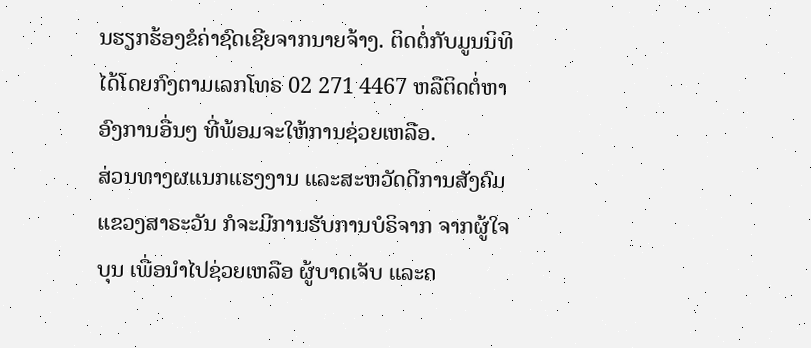ນຮຽກຮ້ອງຂໍຄ່າຊົດເຊີຍຈາກນາຍຈ້າງ. ຕິດຕໍ່ກັບມູນນິທິໄດ້ໂດຍກົງຕາມເລກໂທຣ 02 271 4467 ຫລືຕິດຕໍ່ຫາອົງການອື່ນໆ ທີ່ພ້ອມຈະໃຫ້ການຊ່ວຍເຫລືອ.
ສ່ວນທາງຜແນກແຮງງານ ແລະສະຫວັດດີການສັງຄົມ ແຂວງສາຣະວັນ ກໍຈະມີການຮັບການບໍຣິຈາກ ຈາກຜູ້ໃຈບຸນ ເພື່ອນໍາໄປຊ່ວຍເຫລືອ ຜູ້ບາດເຈັບ ແລະຄ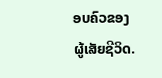ອບຄົວຂອງ ຜູ້ເສັຍຊີວິດ.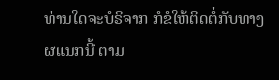ທ່ານໃດຈະບໍຣິຈາກ ກໍຂໍໃຫ້ຕິດຕໍ່ກັບທາງຜແນກນີ້ ຕາມ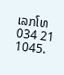ເລກໂທ 034 21 1045.